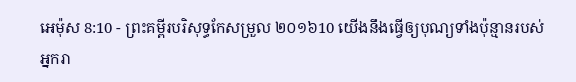អេម៉ុស 8:10 - ព្រះគម្ពីរបរិសុទ្ធកែសម្រួល ២០១៦10 យើងនឹងធ្វើឲ្យបុណ្យទាំងប៉ុន្មានរបស់អ្នករា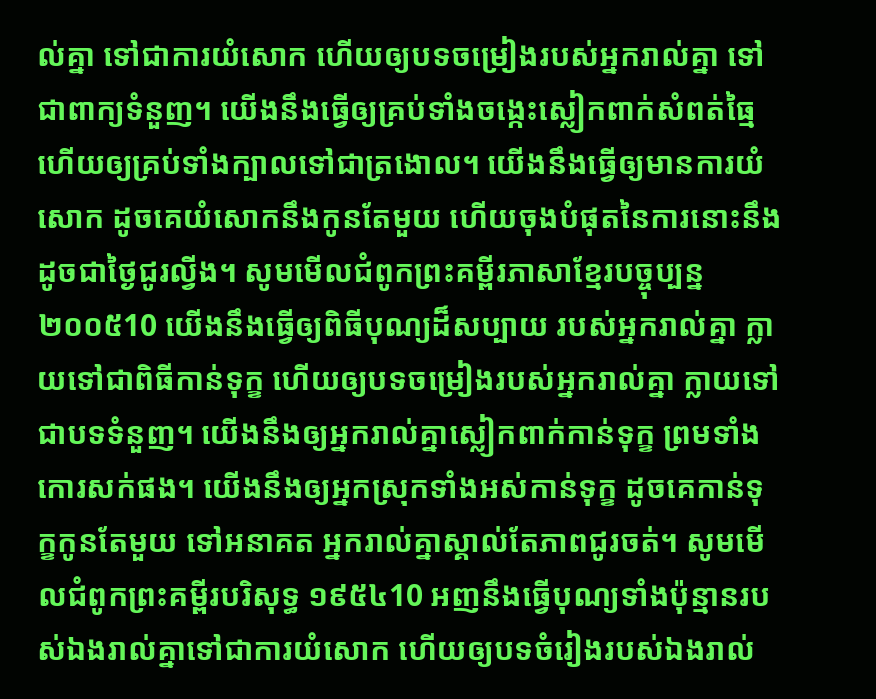ល់គ្នា ទៅជាការយំសោក ហើយឲ្យបទចម្រៀងរបស់អ្នករាល់គ្នា ទៅជាពាក្យទំនួញ។ យើងនឹងធ្វើឲ្យគ្រប់ទាំងចង្កេះស្លៀកពាក់សំពត់ធ្មៃ ហើយឲ្យគ្រប់ទាំងក្បាលទៅជាត្រងោល។ យើងនឹងធ្វើឲ្យមានការយំសោក ដូចគេយំសោកនឹងកូនតែមួយ ហើយចុងបំផុតនៃការនោះនឹងដូចជាថ្ងៃជូរល្វីង។ សូមមើលជំពូកព្រះគម្ពីរភាសាខ្មែរបច្ចុប្បន្ន ២០០៥10 យើងនឹងធ្វើឲ្យពិធីបុណ្យដ៏សប្បាយ របស់អ្នករាល់គ្នា ក្លាយទៅជាពិធីកាន់ទុក្ខ ហើយឲ្យបទចម្រៀងរបស់អ្នករាល់គ្នា ក្លាយទៅជាបទទំនួញ។ យើងនឹងឲ្យអ្នករាល់គ្នាស្លៀកពាក់កាន់ទុក្ខ ព្រមទាំងកោរសក់ផង។ យើងនឹងឲ្យអ្នកស្រុកទាំងអស់កាន់ទុក្ខ ដូចគេកាន់ទុក្ខកូនតែមួយ ទៅអនាគត អ្នករាល់គ្នាស្គាល់តែភាពជូរចត់។ សូមមើលជំពូកព្រះគម្ពីរបរិសុទ្ធ ១៩៥៤10 អញនឹងធ្វើបុណ្យទាំងប៉ុន្មានរបស់ឯងរាល់គ្នាទៅជាការយំសោក ហើយឲ្យបទចំរៀងរបស់ឯងរាល់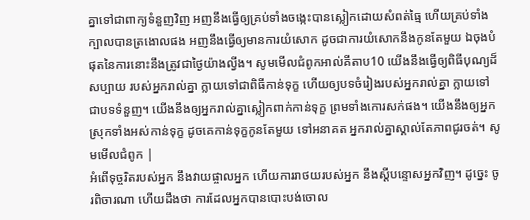គ្នាទៅជាពាក្យទំនួញវិញ អញនឹងធ្វើឲ្យគ្រប់ទាំងចង្កេះបានស្លៀកដោយសំពត់ធ្មៃ ហើយគ្រប់ទាំងក្បាលបានត្រងោលផង អញនឹងធ្វើឲ្យមានការយំសោក ដូចជាការយំសោកនឹងកូនតែមួយ ឯចុងបំផុតនៃការនោះនឹងត្រូវជាថ្ងៃយ៉ាងល្វីង។ សូមមើលជំពូកអាល់គីតាប10 យើងនឹងធ្វើឲ្យពិធីបុណ្យដ៏សប្បាយ របស់អ្នករាល់គ្នា ក្លាយទៅជាពិធីកាន់ទុក្ខ ហើយឲ្យបទចំរៀងរបស់អ្នករាល់គ្នា ក្លាយទៅជាបទទំនួញ។ យើងនឹងឲ្យអ្នករាល់គ្នាស្លៀកពាក់កាន់ទុក្ខ ព្រមទាំងកោរសក់ផង។ យើងនឹងឲ្យអ្នកស្រុកទាំងអស់កាន់ទុក្ខ ដូចគេកាន់ទុក្ខកូនតែមួយ ទៅអនាគត អ្នករាល់គ្នាស្គាល់តែភាពជូរចត់។ សូមមើលជំពូក |
អំពើទុច្ចរិតរបស់អ្នក នឹងវាយផ្ចាលអ្នក ហើយការរាថយរបស់អ្នក នឹងស្ដីបន្ទោសអ្នកវិញ។ ដូច្នេះ ចូរពិចារណា ហើយដឹងថា ការដែលអ្នកបានបោះបង់ចោល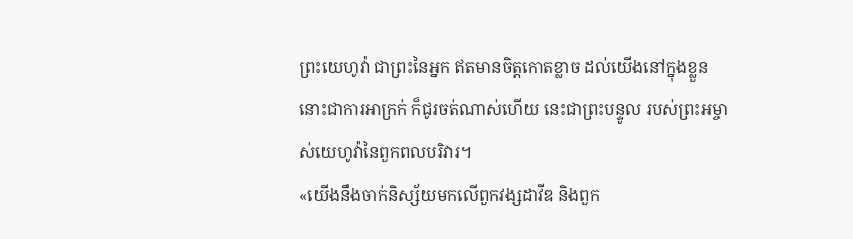ព្រះយេហូវ៉ា ជាព្រះនៃអ្នក ឥតមានចិត្តកោតខ្លាច ដល់យើងនៅក្នុងខ្លួន នោះជាការអាក្រក់ ក៏ជូរចត់ណាស់ហើយ នេះជាព្រះបន្ទូល របស់ព្រះអម្ចាស់យេហូវ៉ានៃពួកពលបរិវារ។
«យើងនឹងចាក់និស្ស័យមកលើពួកវង្សដាវីឌ និងពួក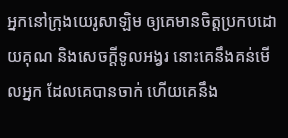អ្នកនៅក្រុងយេរូសាឡិម ឲ្យគេមានចិត្តប្រកបដោយគុណ និងសេចក្ដីទូលអង្វរ នោះគេនឹងគន់មើលអ្នក ដែលគេបានចាក់ ហើយគេនឹង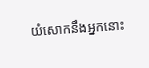យំសោកនឹងអ្នកនោះ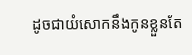ដូចជាយំសោកនឹងកូនខ្លួនតែ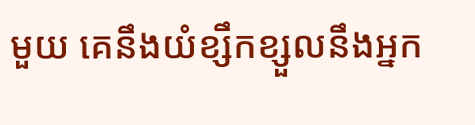មួយ គេនឹងយំខ្សឹកខ្សួលនឹងអ្នក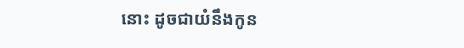នោះ ដូចជាយំនឹងកូន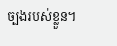ច្បងរបស់ខ្លួន។